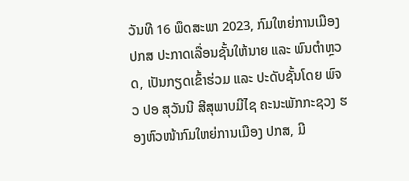ວັນທີ 16 ພຶດສະພາ 2023, ກົມໃຫຍ່ການເມືອງ ປກສ ປະກາດເລື່ອນຊັ້ນໃຫ້ນາຍ ແລະ ພົນຕໍາຫຼວດ, ເປັນກຽດເຂົ້າຮ່ວມ ແລະ ປະດັບຊັ້ນໂດຍ ພົຈວ ປອ ສຸວັນນີ ສີສຸພາບມີໄຊ ຄະນະພັກກະຊວງ ຮອງຫົວໜ້າກົມໃຫຍ່ການເມືອງ ປກສ, ມີ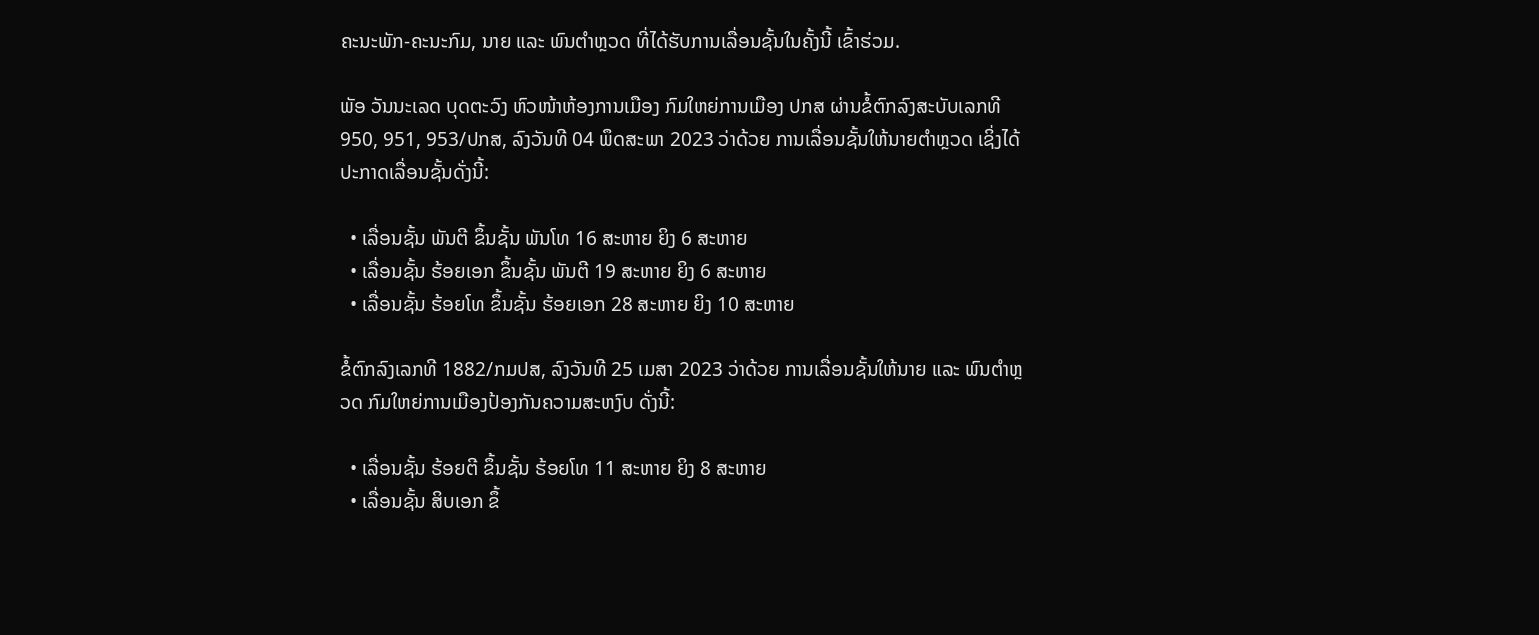ຄະນະພັກ-ຄະນະກົມ, ນາຍ ແລະ ພົນຕໍາຫຼວດ ທີ່ໄດ້ຮັບການເລື່ອນຊັ້ນໃນຄັ້ງນີ້ ເຂົ້າຮ່ວມ.

ພັອ ວັນນະເລດ ບຸດຕະວົງ ຫົວໜ້າຫ້ອງການເມືອງ ກົມໃຫຍ່ການເມືອງ ປກສ ຜ່ານຂໍ້ຕົກລົງສະບັບເລກທີ 950, 951, 953/ປກສ, ລົງວັນທີ 04 ພຶດສະພາ 2023 ວ່າດ້ວຍ ການເລື່ອນຊັ້ນໃຫ້ນາຍຕໍາຫຼວດ ເຊິ່ງໄດ້ປະກາດເລື່ອນຊັ້ນດັ່ງນີ້:

  • ເລື່ອນຊັ້ນ ພັນຕີ ຂຶ້ນຊັ້ນ ພັນໂທ 16 ສະຫາຍ ຍິງ 6 ສະຫາຍ
  • ເລື່ອນຊັ້ນ ຮ້ອຍເອກ ຂຶ້ນຊັ້ນ ພັນຕີ 19 ສະຫາຍ ຍິງ 6 ສະຫາຍ
  • ເລື່ອນຊັ້ນ ຮ້ອຍໂທ ຂຶ້ນຊັ້ນ ຮ້ອຍເອກ 28 ສະຫາຍ ຍິງ 10 ສະຫາຍ

ຂໍ້ຕົກລົງເລກທີ 1882/ກມປສ, ລົງວັນທີ 25 ເມສາ 2023 ວ່າດ້ວຍ ການເລື່ອນຊັ້ນໃຫ້ນາຍ ແລະ ພົນຕໍາຫຼວດ ກົມໃຫຍ່ການເມືອງປ້ອງກັນຄວາມສະຫງົບ ດັ່ງນີ້:

  • ເລື່ອນຊັ້ນ ຮ້ອຍຕີ ຂຶ້ນຊັ້ນ ຮ້ອຍໂທ 11 ສະຫາຍ ຍິງ 8 ສະຫາຍ
  • ເລື່ອນຊັ້ນ ສິບເອກ ຂຶ້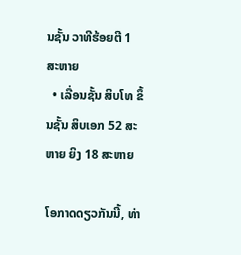ນຊັ້ນ ວາທີຮ້ອຍຕີ 1 ສະຫາຍ
  • ເລື່ອນຊັ້ນ ສິບໂທ ຂຶ້ນຊັ້ນ ສິບເອກ 52 ສະຫາຍ ຍິງ 18 ສະຫາຍ

ໂອກາດດຽວກັນນີ້, ທ່າ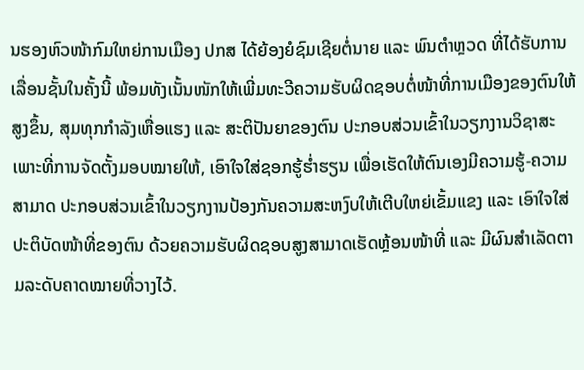ນຮອງຫົວໜ້າກົມໃຫຍ່ການເມືອງ ປກສ ໄດ້ຍ້ອງຍໍຊົມເຊີຍຕໍ່ນາຍ ແລະ ພົນຕຳຫຼວດ ທີ່ໄດ້ຮັບການເລື່ອນຊັ້ນໃນຄັ້ງນີ້ ພ້ອມທັງເນັ້ນໜັກໃຫ້ເພີ່ມທະວີຄວາມຮັບຜິດຊອບຕໍ່ໜ້າທີ່ການເມືອງຂອງຕົນໃຫ້ສູງຂຶ້ນ, ສຸມທຸກກຳລັງເຫື່ອແຮງ ແລະ ສະຕິປັນຍາຂອງຕົນ ປະກອບສ່ວນເຂົ້າໃນວຽກງານວິຊາສະເພາະທີ່ການຈັດຕັ້ງມອບໝາຍໃຫ້, ເອົາໃຈໃສ່ຊອກຮູ້ຮ່ຳຮຽນ ເພື່ອເຮັດໃຫ້ຕົນເອງມີຄວາມຮູ້-ຄວາມສາມາດ ປະກອບສ່ວນເຂົ້າໃນວຽກງານປ້ອງກັນຄວາມສະຫງົບໃຫ້ເຕີບໃຫຍ່ເຂັ້ມແຂງ ແລະ ເອົາໃຈໃສ່ປະຕິບັດໜ້າທີ່ຂອງຕົນ ດ້ວຍຄວາມຮັບຜິດຊອບສູງສາມາດເຮັດຫຼ້ອນໜ້າທີ່ ແລະ ມີຜົນສຳເລັດຕາມລະດັບຄາດໝາຍທີ່ວາງໄວ້.